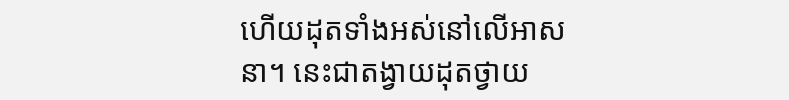ហើយដុតទាំងអស់នៅលើអាសនា។ នេះជាតង្វាយដុតថ្វាយ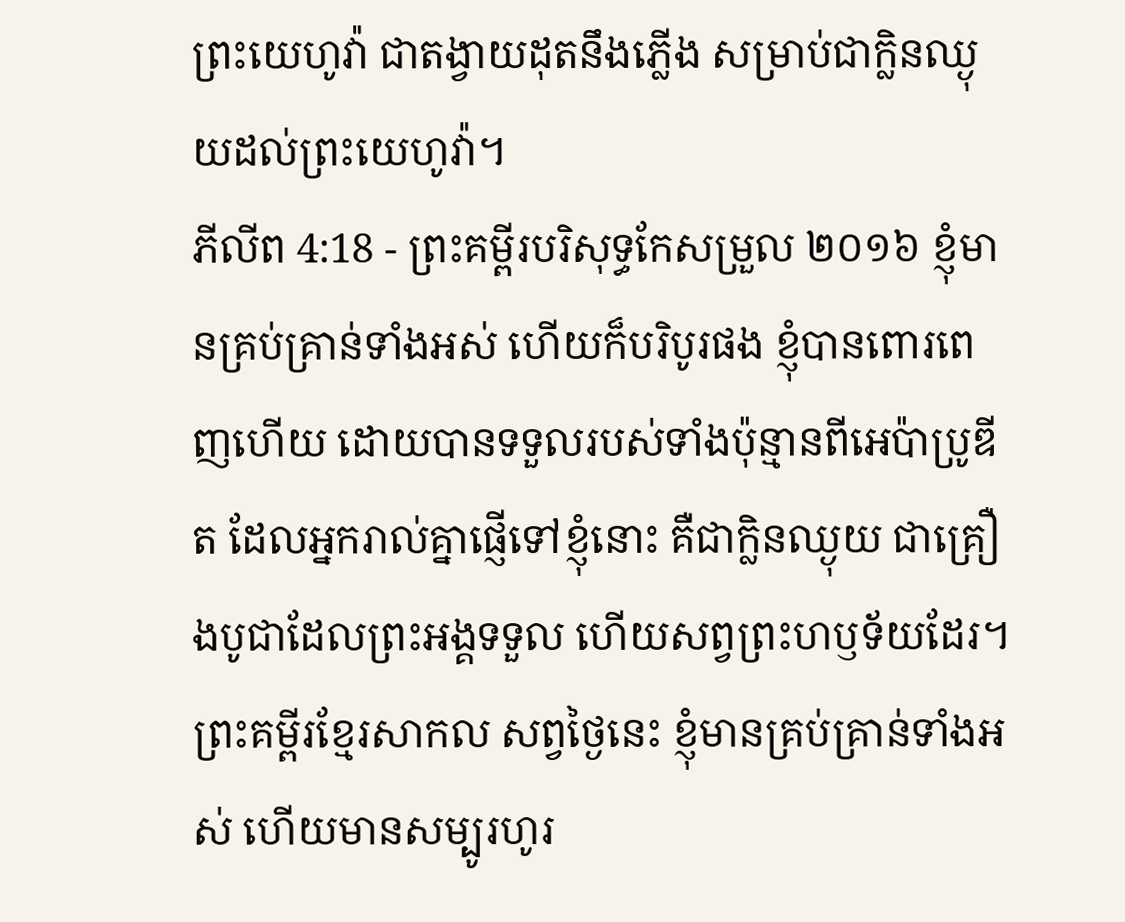ព្រះយេហូវ៉ា ជាតង្វាយដុតនឹងភ្លើង សម្រាប់ជាក្លិនឈ្ងុយដល់ព្រះយេហូវ៉ា។
ភីលីព 4:18 - ព្រះគម្ពីរបរិសុទ្ធកែសម្រួល ២០១៦ ខ្ញុំមានគ្រប់គ្រាន់ទាំងអស់ ហើយក៏បរិបូរផង ខ្ញុំបានពោរពេញហើយ ដោយបានទទួលរបស់ទាំងប៉ុន្មានពីអេប៉ាប្រូឌីត ដែលអ្នករាល់គ្នាផ្ញើទៅខ្ញុំនោះ គឺជាក្លិនឈ្ងុយ ជាគ្រឿងបូជាដែលព្រះអង្គទទួល ហើយសព្វព្រះហឫទ័យដែរ។ ព្រះគម្ពីរខ្មែរសាកល សព្វថ្ងៃនេះ ខ្ញុំមានគ្រប់គ្រាន់ទាំងអស់ ហើយមានសម្បូរហូរ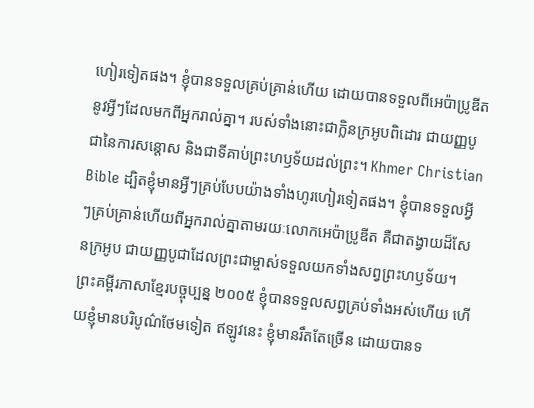ហៀរទៀតផង។ ខ្ញុំបានទទួលគ្រប់គ្រាន់ហើយ ដោយបានទទួលពីអេប៉ាប្រូឌីតនូវអ្វីៗដែលមកពីអ្នករាល់គ្នា។ របស់ទាំងនោះជាក្លិនក្រអូបពិដោរ ជាយញ្ញបូជានៃការសន្ដោស និងជាទីគាប់ព្រះហឫទ័យដល់ព្រះ។ Khmer Christian Bible ដ្បិតខ្ញុំមានអ្វីៗគ្រប់បែបយ៉ាងទាំងហូរហៀរទៀតផង។ ខ្ញុំបានទទួលអ្វីៗគ្រប់គ្រាន់ហើយពីអ្នករាល់គ្នាតាមរយៈលោកអេប៉ាប្រូឌីត គឺជាតង្វាយដ៏សែនក្រអូប ជាយញ្ញបូជាដែលព្រះជាម្ចាស់ទទួលយកទាំងសព្វព្រះហឫទ័យ។ ព្រះគម្ពីរភាសាខ្មែរបច្ចុប្បន្ន ២០០៥ ខ្ញុំបានទទួលសព្វគ្រប់ទាំងអស់ហើយ ហើយខ្ញុំមានបរិបូណ៌ថែមទៀត ឥឡូវនេះ ខ្ញុំមានរឹតតែច្រើន ដោយបានទ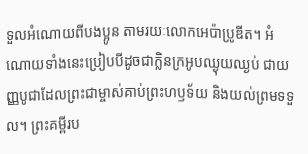ទួលអំណោយពីបងប្អូន តាមរយៈលោកអេប៉ាប្រូឌីត។ អំណោយទាំងនេះប្រៀបបីដូចជាក្លិនក្រអូបឈ្ងុយឈ្ងប់ ជាយញ្ញបូជាដែលព្រះជាម្ចាស់គាប់ព្រះហឫទ័យ និងយល់ព្រមទទួល។ ព្រះគម្ពីរប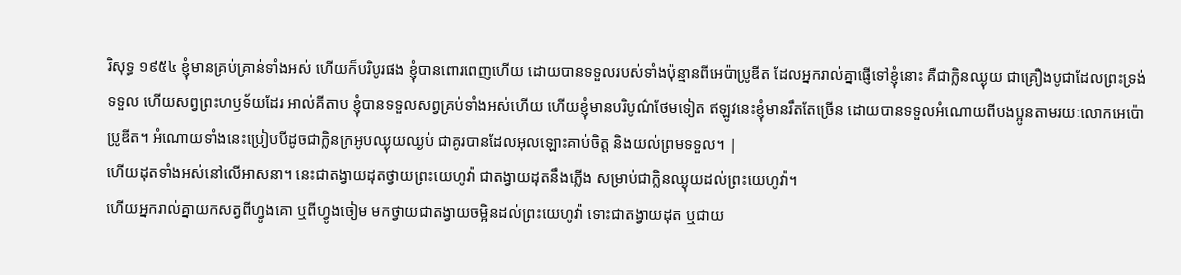រិសុទ្ធ ១៩៥៤ ខ្ញុំមានគ្រប់គ្រាន់ទាំងអស់ ហើយក៏បរិបូរផង ខ្ញុំបានពោរពេញហើយ ដោយបានទទួលរបស់ទាំងប៉ុន្មានពីអេប៉ាប្រូឌីត ដែលអ្នករាល់គ្នាផ្ញើទៅខ្ញុំនោះ គឺជាក្លិនឈ្ងុយ ជាគ្រឿងបូជាដែលព្រះទ្រង់ទទួល ហើយសព្វព្រះហឫទ័យដែរ អាល់គីតាប ខ្ញុំបានទទួលសព្វគ្រប់ទាំងអស់ហើយ ហើយខ្ញុំមានបរិបូណ៌ថែមទៀត ឥឡូវនេះខ្ញុំមានរឹតតែច្រើន ដោយបានទទួលអំណោយពីបងប្អូនតាមរយៈលោកអេប៉ោប្រូឌីត។ អំណោយទាំងនេះប្រៀបបីដូចជាក្លិនក្រអូបឈ្ងុយឈ្ងប់ ជាគូរបានដែលអុលឡោះគាប់ចិត្ត និងយល់ព្រមទទួល។ |
ហើយដុតទាំងអស់នៅលើអាសនា។ នេះជាតង្វាយដុតថ្វាយព្រះយេហូវ៉ា ជាតង្វាយដុតនឹងភ្លើង សម្រាប់ជាក្លិនឈ្ងុយដល់ព្រះយេហូវ៉ា។
ហើយអ្នករាល់គ្នាយកសត្វពីហ្វូងគោ ឬពីហ្វូងចៀម មកថ្វាយជាតង្វាយចម្អិនដល់ព្រះយេហូវ៉ា ទោះជាតង្វាយដុត ឬជាយ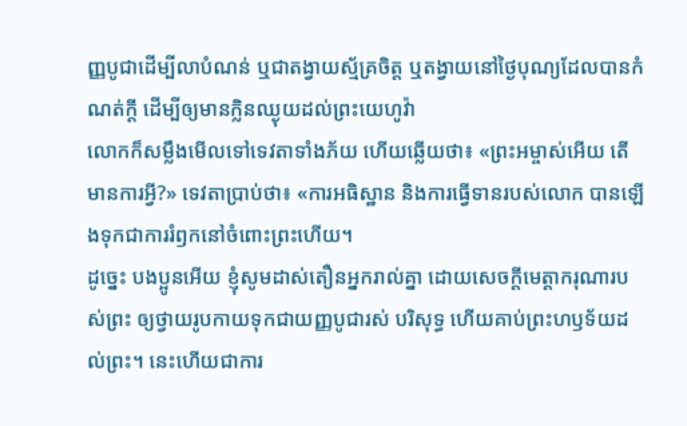ញ្ញបូជាដើម្បីលាបំណន់ ឬជាតង្វាយស្ម័គ្រចិត្ត ឬតង្វាយនៅថ្ងៃបុណ្យដែលបានកំណត់ក្តី ដើម្បីឲ្យមានក្លិនឈ្ងុយដល់ព្រះយេហូវ៉ា
លោកក៏សម្លឹងមើលទៅទេវតាទាំងភ័យ ហើយឆ្លើយថា៖ «ព្រះអម្ចាស់អើយ តើមានការអ្វី?» ទេវតាប្រាប់ថា៖ «ការអធិស្ឋាន និងការធ្វើទានរបស់លោក បានឡើងទុកជាការរំឭកនៅចំពោះព្រះហើយ។
ដូច្នេះ បងប្អូនអើយ ខ្ញុំសូមដាស់តឿនអ្នករាល់គ្នា ដោយសេចក្តីមេត្តាករុណារបស់ព្រះ ឲ្យថ្វាយរូបកាយទុកជាយញ្ញបូជារស់ បរិសុទ្ធ ហើយគាប់ព្រះហឫទ័យដល់ព្រះ។ នេះហើយជាការ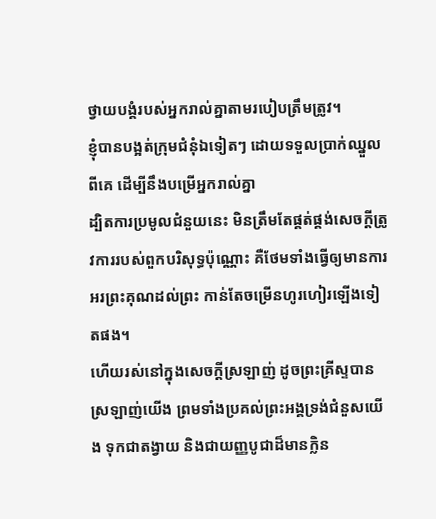ថ្វាយបង្គំរបស់អ្នករាល់គ្នាតាមរបៀបត្រឹមត្រូវ។
ខ្ញុំបានបង្អត់ក្រុមជំនុំឯទៀតៗ ដោយទទួលប្រាក់ឈ្នួលពីគេ ដើម្បីនឹងបម្រើអ្នករាល់គ្នា
ដ្បិតការប្រមូលជំនួយនេះ មិនត្រឹមតែផ្គត់ផ្គង់សេចក្តីត្រូវការរបស់ពួកបរិសុទ្ធប៉ុណ្ណោះ គឺថែមទាំងធ្វើឲ្យមានការអរព្រះគុណដល់ព្រះ កាន់តែចម្រើនហូរហៀរឡើងទៀតផង។
ហើយរស់នៅក្នុងសេចក្តីស្រឡាញ់ ដូចព្រះគ្រីស្ទបានស្រឡាញ់យើង ព្រមទាំងប្រគល់ព្រះអង្គទ្រង់ជំនួសយើង ទុកជាតង្វាយ និងជាយញ្ញបូជាដ៏មានក្លិន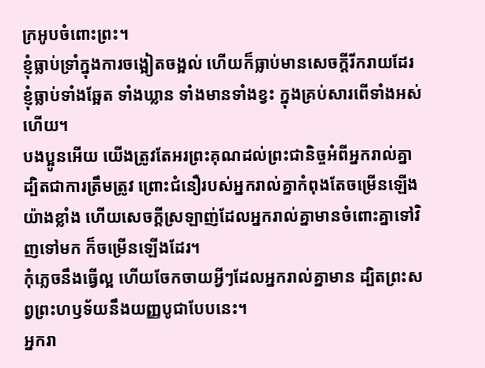ក្រអូបចំពោះព្រះ។
ខ្ញុំធ្លាប់ទ្រាំក្នុងការចង្អៀតចង្អល់ ហើយក៏ធ្លាប់មានសេចក្ដីរីករាយដែរ ខ្ញុំធ្លាប់ទាំងឆ្អែត ទាំងឃ្លាន ទាំងមានទាំងខ្វះ ក្នុងគ្រប់សារពើទាំងអស់ហើយ។
បងប្អូនអើយ យើងត្រូវតែអរព្រះគុណដល់ព្រះជានិច្ចអំពីអ្នករាល់គ្នា ដ្បិតជាការត្រឹមត្រូវ ព្រោះជំនឿរបស់អ្នករាល់គ្នាកំពុងតែចម្រើនឡើងយ៉ាងខ្លាំង ហើយសេចក្ដីស្រឡាញ់ដែលអ្នករាល់គ្នាមានចំពោះគ្នាទៅវិញទៅមក ក៏ចម្រើនឡើងដែរ។
កុំភ្លេចនឹងធ្វើល្អ ហើយចែកចាយអ្វីៗដែលអ្នករាល់គ្នាមាន ដ្បិតព្រះសព្វព្រះហឫទ័យនឹងយញ្ញបូជាបែបនេះ។
អ្នករា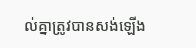ល់គ្នាត្រូវបានសង់ឡើង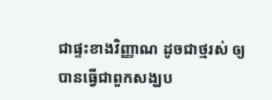ជាផ្ទះខាងវិញ្ញាណ ដូចជាថ្មរស់ ឲ្យបានធ្វើជាពួកសង្ឃប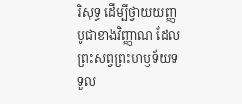រិសុទ្ធ ដើម្បីថ្វាយយញ្ញបូជាខាងវិញ្ញាណ ដែលព្រះសព្វព្រះហឫទ័យទទួល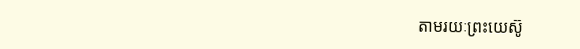តាមរយៈព្រះយេស៊ូ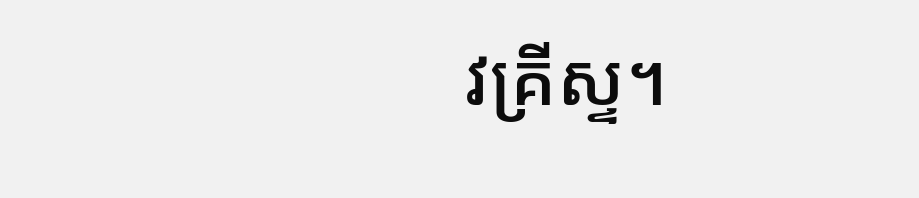វគ្រីស្ទ។